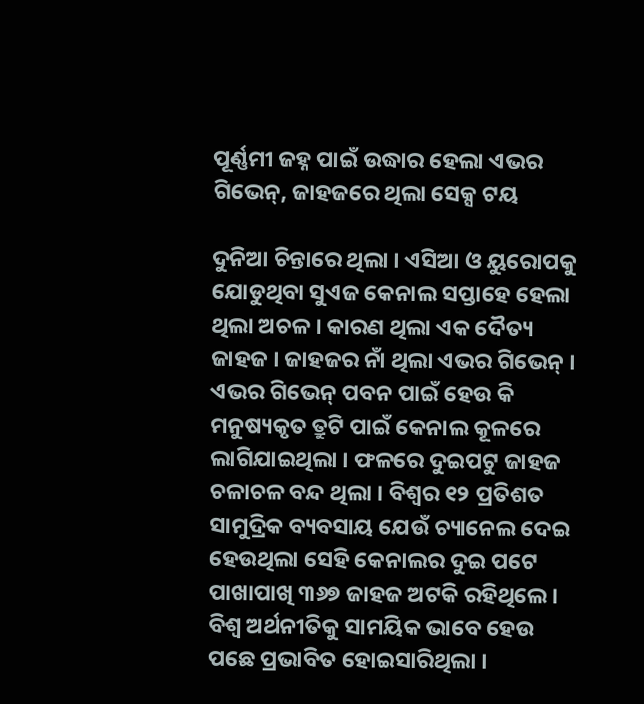ପୂର୍ଣ୍ଣମୀ ଜହ୍ନ ପାଇଁ ଉଦ୍ଧାର ହେଲା ଏଭର ଗିଭେନ୍, ଜାହଜରେ ଥିଲା ସେକ୍ସ ଟୟ

ଦୁନିଆ ଚିନ୍ତାରେ ଥିଲା । ଏସିଆ ଓ ୟୁରୋପକୁ ଯୋଡୁଥିବା ସୁଏଜ କେନାଲ ସପ୍ତାହେ ହେଲା ଥିଲା ଅଚଳ । କାରଣ ଥିଲା ଏକ ଦୈତ୍ୟ ଜାହଜ । ଜାହଜର ନାଁ ଥିଲା ଏଭର ଗିଭେନ୍ । ଏଭର ଗିଭେନ୍ ପବନ ପାଇଁ ହେଉ କି ମନୁଷ୍ୟକୃତ ତ୍ରୁଟି ପାଇଁ କେନାଲ କୂଳରେ ଲାଗିଯାଇଥିଲା । ଫଳରେ ଦୁଇପଟୁ ଜାହଜ ଚଳାଚଳ ବନ୍ଦ ଥିଲା । ବିଶ୍ୱର ୧୨ ପ୍ରତିଶତ ସାମୁଦ୍ରିକ ବ୍ୟବସାୟ ଯେଉଁ ଚ୍ୟାନେଲ ଦେଇ ହେଉଥିଲା ସେହି କେନାଲର ଦୁଇ ପଟେ ପାଖାପାଖି ୩୬୭ ଜାହଜ ଅଟକି ରହିଥିଲେ । ବିଶ୍ୱ ଅର୍ଥନୀତିକୁ ସାମୟିକ ଭାବେ ହେଉ ପଛେ ପ୍ରଭାବିତ ହୋଇସାରିଥିଲା ।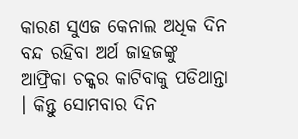କାରଣ ସୁଏଜ କେନାଲ ଅଧିକ ଦିନ ବନ୍ଦ ରହିବା ଅର୍ଥ ଜାହଜଙ୍କୁ ଆଫ୍ରିକା ଚକ୍କର କାଟିବାକୁ ପଡିଥାନ୍ତା । କିନ୍ତୁ ସୋମବାର ଦିନ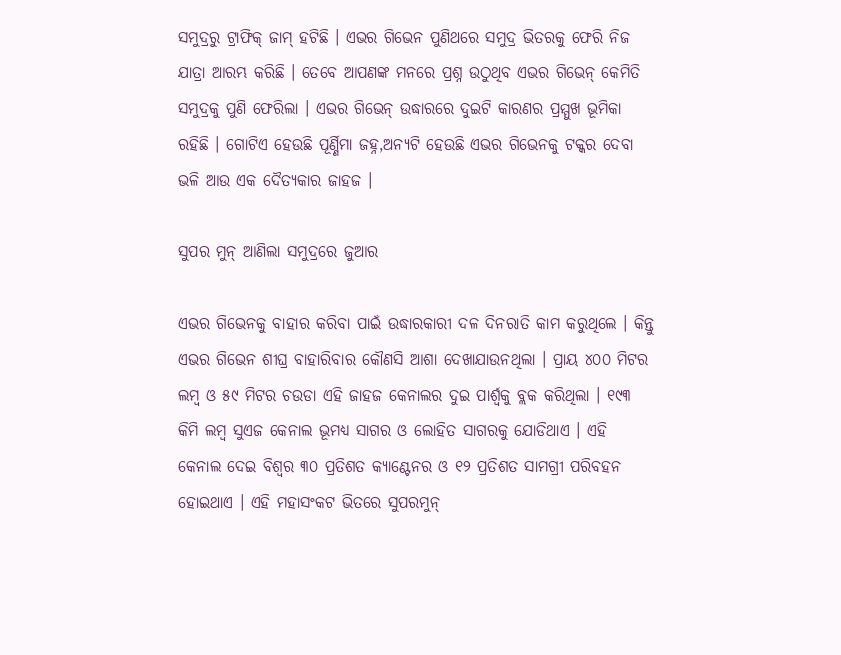ସମୁଦ୍ରରୁ ଟ୍ରାଫିକ୍ ଜାମ୍ ହଟିଛି । ଏଭର ଗିଭେନ ପୁଣିଥରେ ସମୁଦ୍ର ଭିତରକୁ ଫେରି ନିଜ ଯାତ୍ରା ଆରମ୍ଭ କରିଛି । ତେବେ ଆପଣଙ୍କ ମନରେ ପ୍ରଶ୍ନ ଉଠୁଥିବ ଏଭର ଗିଭେନ୍ କେମିତି ସମୁଦ୍ରକୁ ପୁଣି ଫେରିଲା । ଏଭର ଗିଭେନ୍ ଉଦ୍ଧାରରେ ଦୁଇଟି କାରଣର ପ୍ରମ୍ମୁଖ ଭୂମିକା ରହିଛି । ଗୋଟିଏ ହେଉଛି ପୂର୍ଣ୍ଣିମା ଜହ୍ନ,ଅନ୍ୟଟି ହେଉଛି ଏଭର ଗିଭେନକୁ ଟକ୍କର ଦେବା ଭଳି ଆଉ ଏକ ଦୈତ୍ୟକାର ଜାହଜ ।

ସୁପର ମୁନ୍ ଆଣିଲା ସମୁଦ୍ରରେ ଜୁଆର

ଏଭର ଗିଭେନକୁ ବାହାର କରିବା ପାଇଁ ଉଦ୍ଧାରକାରୀ ଦଳ ଦିନରାତି କାମ କରୁଥିଲେ । କିନ୍ତୁ ଏଭର ଗିଭେନ ଶୀଘ୍ର ବାହାରିବାର କୌଣସି ଆଶା ଦେଖାଯାଉନଥିଲା । ପ୍ରାୟ ୪୦୦ ମିଟର ଲମ୍ବ ଓ ୫୯ ମିଟର ଚଉଡା ଏହି ଜାହଜ କେନାଲର ଦୁଇ ପାର୍ଶ୍ୱକୁ ବ୍ଲକ କରିଥିଲା । ୧୯୩ କିମି ଲମ୍ବ ସୁଏଜ କେନାଲ ଭୂମଧ୍ୟ ସାଗର ଓ ଲୋହିତ ସାଗରକୁ ଯୋଡିଥାଏ । ଏହି କେନାଲ ଦେଇ ବିଶ୍ୱର ୩୦ ପ୍ରତିଶତ କ୍ୟାଣ୍ଟେନର ଓ ୧୨ ପ୍ରତିଶତ ସାମଗ୍ରୀ ପରିବହନ ହୋଇଥାଏ । ଏହି ମହାସଂକଟ ଭିତରେ ସୁପରମୁନ୍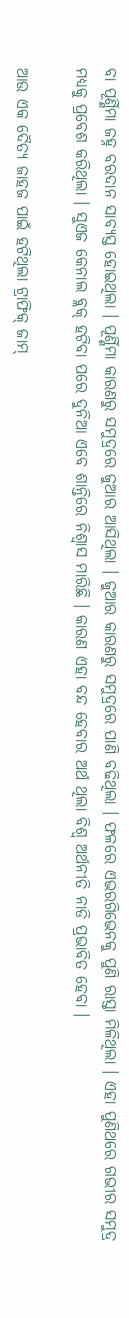ବା ପୂର୍ଣ୍ଣିମା ଜହ୍ନ ବରଦାନ ସାବ୍ୟସ୍ତ ହୋଇଥିଲା । ପୂର୍ଣ୍ଣିମା କାରଣରୁ ସମୁଦ୍ରରେ ଜୁଆର ଆସିଥିଲା । ଜୁଆର କାରଣରୁ ସମୁଦ୍ରରେ ପାଣି ବଢିଥିଲା । ଫଳରେ ଏଭରଗିଭେନକୁ ପୁଣି ରାସ୍ତା ମିଳିଥିଲା । ଏହା ପୁଣିଥରେ ଗଭୀର ସମୁଦ୍ର ମଧ୍ୟକୁ ପ୍ରବେଶ କରିଥିଲା । ସୁଏଜ କେନାଲ ବ୍ଲକ୍ ହଟିବା ପରେ ଦୁନିଆ ଏବେ ଶାନ୍ତିରେ ନିଶ୍ୱାସ ମାରିଛି । କାରଣ ଏହା ବନ୍ଦ ହେବାର ଅର୍ଥ ଥିଲା ବିଶ୍ୱ ଅର୍ଥନୀତି ନାଡି ପ୍ରଭାବିତ ହେବା ।

ଆଉ ଏକ ଦୈତ୍ୟ ଜାହଜ ପାଇଁ ହଟିଥିଲା ଟ୍ରାଫିକ୍ ଜାମ୍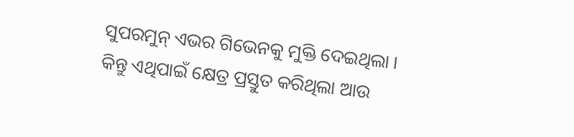ସୁପରମୁନ୍ ଏଭର ଗିଭେନକୁ ମୁକ୍ତି ଦେଇଥିଲା । କିନ୍ତୁ ଏଥିପାଇଁ କ୍ଷେତ୍ର ପ୍ରସ୍ତୁତ କରିଥିଲା ଆଉ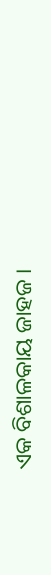ଏକ ବିଶାଳକାୟ ଜାହଜ ।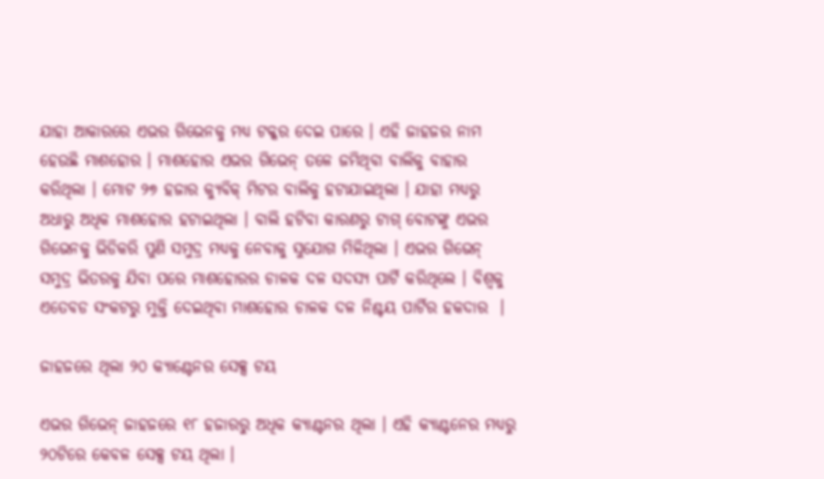ଯାହା ଆକାରରେ ଏଭର ଗିଭେନକୁ ମଧ୍ୟ ଟକ୍କର ଦେଇ ପାରେ । ଏହି ଜାହଜର ନାମ ହେଉଛି ମାଶହୋର । ମାଶହୋର ଏଭର ଗିଭେନ୍ ତଳେ ଜମିଥିବା ବାଲିକୁ ବାହାର କରିଥିଲା । ମୋଟ ୨୭ ହଜାର କ୍ୟୁବିକ୍ ମିଟର ବାଲିକୁ ହଟାଯାଇଥିଲା । ଯାହା ମଧ୍ୟରୁ ଅଧାରୁ ଅଧିକ ମାଶହୋର ହଟାଇଥିଲା । ବାଲି ହଟିବା କାରଣରୁ ଟାଗ୍ ବୋଟଙ୍କୁ ଏଭର ଗିଭେନକୁ ଭିଡିକରି ପୁଣି ସମୁଦ୍ର ମଧ୍ୟକୁ ନେବାକୁ ସୁଯୋଗ ମିଳିଥିଲା । ଏଭର ଗିଭେନ୍ ସମୁଦ୍ର ଭିତରକୁ ଯିବା ପରେ ମାଶହୋରର ଚାଳକ ଦଳ ସଦସ୍ୟ ପାର୍ଟି କରିଥିଲେ । ବିଶ୍ୱକୁ ଏତେବଡ ସଂକଟରୁ ମୁକ୍ତି ଦେଇଥିବା ମାଶହୋର ଚାଳକ ଦଳ ନିଶ୍ଚୟ ପାର୍ଟିର ହକଦାର  ।

ଜାହଜରେ ଥିଲା ୨୦ କ୍ୟାଣ୍ଟେନର ସେକ୍ସ ଟୟ

ଏଭର ଗିଭେନ୍ ଜାହଜରେ ୧୮ ହଜାରରୁ ଅଧିକ କ୍ୟାଣ୍ଟନର ଥିଲା । ଏହି କ୍ୟାଣ୍ଟନେର ମଧ୍ୟରୁ ୨୦ଟିରେ କେବଳ ସେକ୍ସ ଟୟ ଥିଲା ।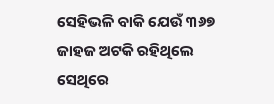ସେହିଭଳି ବାକି ଯେଉଁ ୩୬୭ ଜାହଜ ଅଟକି ରହିଥିଲେ ସେଥିରେ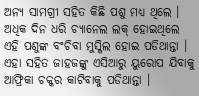ଅନ୍ୟ ସାମଗ୍ରୀ ସହିତ କିଛି ପଶୁ ମଧ୍ୟ ଥିଲେ । ଅଧିକ ଦିନ ଧରି ଚ୍ୟାନେଲ ଲକ୍ ହୋଇଥିଲେ ଏହି ପଶୁଙ୍କ ବଂଚିବା ମୁସ୍କିଲ ହୋଇ ପଡିଥାନ୍ତା । ଏହା ସହିତ ଜାହଜଙ୍କୁ ଏସିଆରୁ ୟୁରୋପ ଯିବାକୁ ଆଫ୍ରିକା ଚକ୍କର କାଟିବାକୁ ପଡିଥାନ୍ତା ।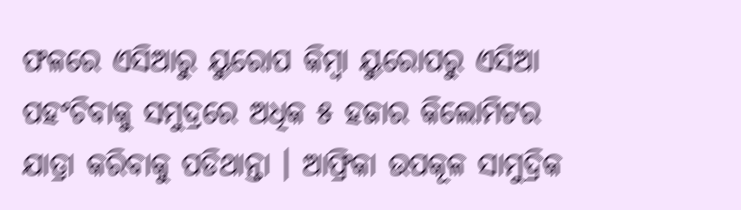ଫଳରେ ଏସିଆରୁ ୟୁରୋପ କିମ୍ବା ୟୁରୋପରୁ ଏସିଆ ପହଂଚିବାକୁ ସମୁଦ୍ରରେ ଅଧିକ ୫ ହଜାର କିଲୋମିଟର ଯାତ୍ରା କରିବାକୁ ପଡିଥାନ୍ତା । ଆଫ୍ରିକା ଉପକୂଳ ସାମୁଦ୍ରିକ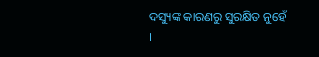ଦସ୍ୟୁଙ୍କ କାରଣରୁ ସୁରକ୍ଷିତ ନୁହେଁ ।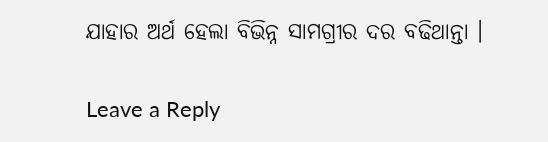ଯାହାର ଅର୍ଥ ହେଲା ବିଭିନ୍ନ ସାମଗ୍ରୀର ଦର ବଢିଥାନ୍ତା ।

Leave a Reply